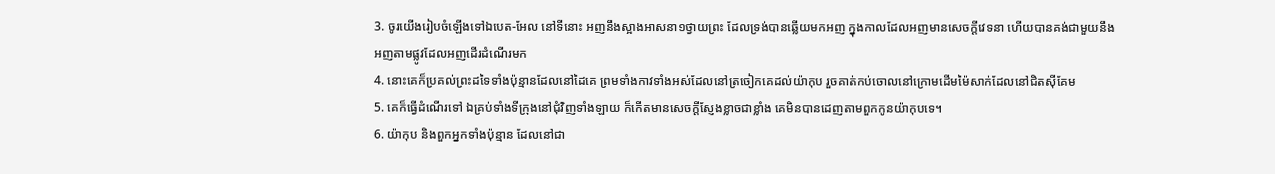3. ចូរយើងរៀបចំឡើងទៅឯបេត-អែល នៅទីនោះ អញនឹងស្អាងអាសនា១ថ្វាយព្រះ ដែលទ្រង់បានឆ្លើយមកអញ ក្នុងកាលដែលអញមានសេចក្ដីវេទនា ហើយបានគង់ជាមួយនឹងអញតាមផ្លូវដែលអញដើរដំណើរមក
4. នោះគេក៏ប្រគល់ព្រះដទៃទាំងប៉ុន្មានដែលនៅដៃគេ ព្រមទាំងកាវទាំងអស់ដែលនៅត្រចៀកគេដល់យ៉ាកុប រួចគាត់កប់ចោលនៅក្រោមដើមម៉ៃសាក់ដែលនៅជិតស៊ីគែម
5. គេក៏ធ្វើដំណើរទៅ ឯគ្រប់ទាំងទីក្រុងនៅជុំវិញទាំងឡាយ ក៏កើតមានសេចក្ដីស្ញែងខ្លាចជាខ្លាំង គេមិនបានដេញតាមពួកកូនយ៉ាកុបទេ។
6. យ៉ាកុប និងពួកអ្នកទាំងប៉ុន្មាន ដែលនៅជា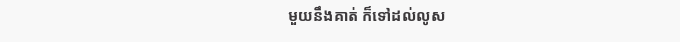មួយនឹងគាត់ ក៏ទៅដល់លូស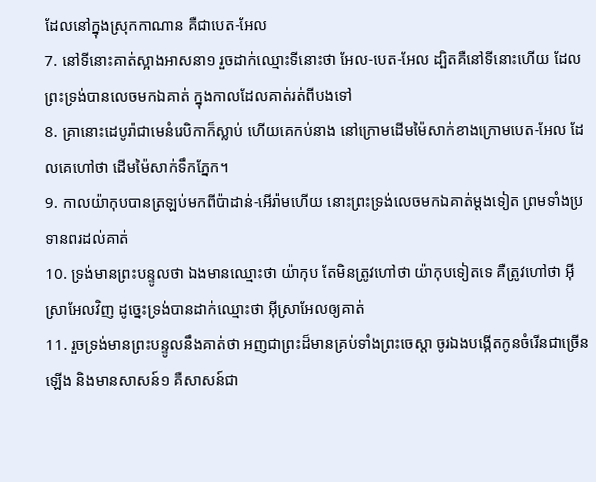ដែលនៅក្នុងស្រុកកាណាន គឺជាបេត-អែល
7. នៅទីនោះគាត់ស្អាងអាសនា១ រួចដាក់ឈ្មោះទីនោះថា អែល-បេត-អែល ដ្បិតគឺនៅទីនោះហើយ ដែលព្រះទ្រង់បានលេចមកឯគាត់ ក្នុងកាលដែលគាត់រត់ពីបងទៅ
8. គ្រានោះដេបូរ៉ាជាមេនំរេបិកាក៏ស្លាប់ ហើយគេកប់នាង នៅក្រោមដើមម៉ៃសាក់ខាងក្រោមបេត-អែល ដែលគេហៅថា ដើមម៉ៃសាក់ទឹកភ្នែក។
9. កាលយ៉ាកុបបានត្រឡប់មកពីប៉ាដាន់-អើរ៉ាមហើយ នោះព្រះទ្រង់លេចមកឯគាត់ម្តងទៀត ព្រមទាំងប្រទានពរដល់គាត់
10. ទ្រង់មានព្រះបន្ទូលថា ឯងមានឈ្មោះថា យ៉ាកុប តែមិនត្រូវហៅថា យ៉ាកុបទៀតទេ គឺត្រូវហៅថា អ៊ីស្រាអែលវិញ ដូច្នេះទ្រង់បានដាក់ឈ្មោះថា អ៊ីស្រាអែលឲ្យគាត់
11. រួចទ្រង់មានព្រះបន្ទូលនឹងគាត់ថា អញជាព្រះដ៏មានគ្រប់ទាំងព្រះចេស្តា ចូរឯងបង្កើតកូនចំរើនជាច្រើនឡើង និងមានសាសន៍១ គឺសាសន៍ជា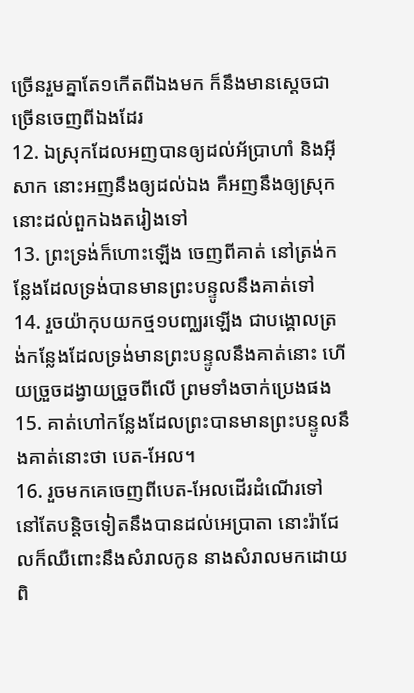ច្រើនរួមគ្នាតែ១កើតពីឯងមក ក៏នឹងមានស្តេចជាច្រើនចេញពីឯងដែរ
12. ឯស្រុកដែលអញបានឲ្យដល់អ័ប្រាហាំ និងអ៊ីសាក នោះអញនឹងឲ្យដល់ឯង គឺអញនឹងឲ្យស្រុកនោះដល់ពួកឯងតរៀងទៅ
13. ព្រះទ្រង់ក៏ហោះឡើង ចេញពីគាត់ នៅត្រង់កន្លែងដែលទ្រង់បានមានព្រះបន្ទូលនឹងគាត់ទៅ
14. រួចយ៉ាកុបយកថ្ម១បញ្ឈរឡើង ជាបង្គោលត្រង់កន្លែងដែលទ្រង់មានព្រះបន្ទូលនឹងគាត់នោះ ហើយច្រួចដង្វាយច្រួចពីលើ ព្រមទាំងចាក់ប្រេងផង
15. គាត់ហៅកន្លែងដែលព្រះបានមានព្រះបន្ទូលនឹងគាត់នោះថា បេត-អែល។
16. រួចមកគេចេញពីបេត-អែលដើរដំណើរទៅ នៅតែបន្តិចទៀតនឹងបានដល់អេប្រាតា នោះរ៉ាជែលក៏ឈឺពោះនឹងសំរាលកូន នាងសំរាលមកដោយពិ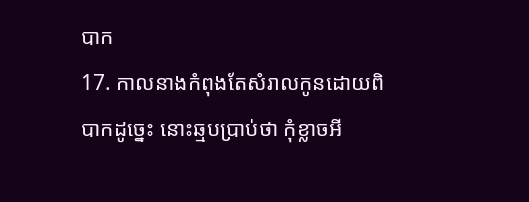បាក
17. កាលនាងកំពុងតែសំរាលកូនដោយពិបាកដូច្នេះ នោះឆ្មបប្រាប់ថា កុំខ្លាចអី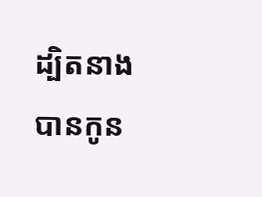ដ្បិតនាងបានកូន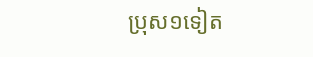ប្រុស១ទៀត